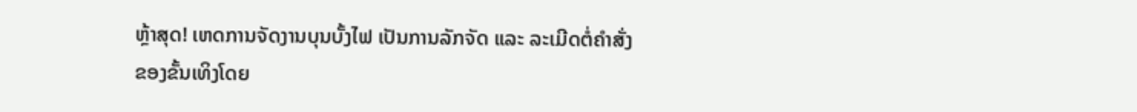ຫຼ້າສຸດ! ເຫດການຈັດງານບຸນບັ້ງໄຟ ເປັນການລັກຈັດ ແລະ ລະເມີດຕໍ່ຄຳສັ່ງ ຂອງຂັ້ນເທິງໂດຍ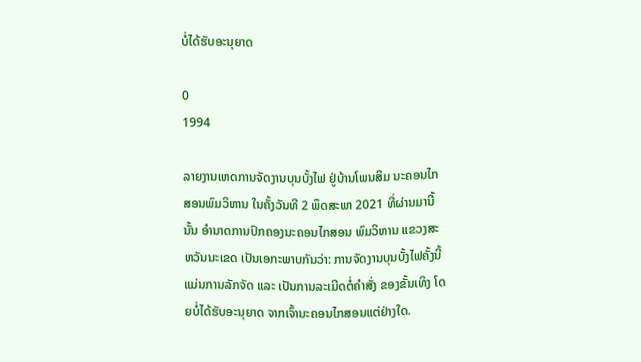ບໍ່ໄດ້ຮັບອະນຸຍາດ

0
1994

ລາຍງານເຫດການຈັດງານບຸນບັ້ງໄຟ ຢູ່ບ້ານໂພນສິມ ນະຄອນໄກສອນພົມວິຫານ ໃນຄັ້ງວັນທີ 2 ພຶດສະພາ 2021 ທີ່ຜ່ານມານີ້ນັ້ນ ອຳນາດການປົກຄອງນະຄອນໄກສອນ ພົມວິຫານ ແຂວງສະຫວັນນະເຂດ ເປັນເອກະພາບກັນວ່າ: ການຈັດງານບຸນບັ້ງໄຟຄັ້ງນີ້ ແມ່ນການລັກຈັດ ແລະ ເປັນການລະເມີດຕໍ່ຄຳສັ່ງ ຂອງຂັ້ນເທິງ ໂດຍບໍ່ໄດ້ຮັບອະນຸຍາດ ຈາກເຈົ້ານະຄອນໄກສອນແຕ່ຢ່າງໃດ.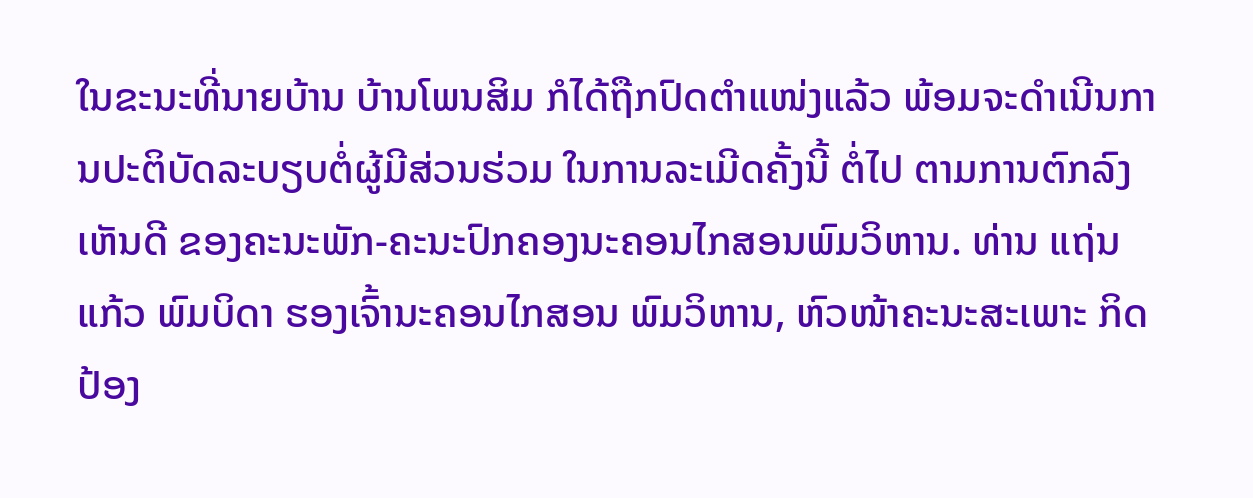ໃນຂະນະທີ່ນາຍບ້ານ ບ້ານໂພນສິມ ກໍໄດ້ຖືກປົດຕຳແໜ່ງແລ້ວ ພ້ອມຈະດໍາເນີນການປະຕິບັດລະບຽບຕໍ່ຜູ້ມີສ່ວນຮ່ວມ ໃນການລະເມີດຄັ້ງນີ້ ຕໍ່ໄປ ຕາມການຕົກລົງເຫັນດີ ຂອງຄະນະພັກ-ຄະນະປົກຄອງນະຄອນໄກສອນພົມວິຫານ. ທ່ານ ແຖ່ນແກ້ວ ພົມບິດາ ຮອງເຈົ້ານະຄອນໄກສອນ ພົມວິຫານ, ຫົວໜ້າຄະນະສະເພາະ ກິດປ້ອງ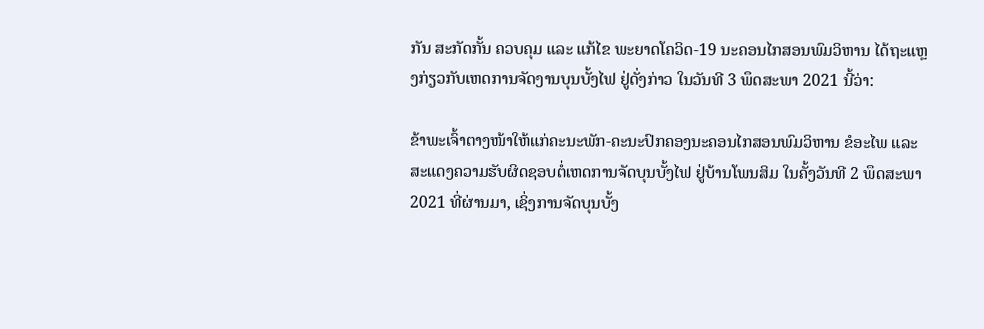ກັນ ສະກັດກັ້ນ ຄວບຄຸມ ແລະ ແກ້ໄຂ ພະຍາດໂຄວິດ-19 ນະຄອນໄກສອນພົມວິຫານ ໄດ້ຖະແຫຼງກ່ຽວກັບເຫດການຈັດງານບຸນບັ້ງໄຟ ຢູ່ດັ່ງກ່າວ ໃນວັນທີ 3 ພຶດສະພາ 2021 ນີ້ວ່າ:

ຂ້າພະເຈົ້າຕາງໜ້າໃຫ້ແກ່ຄະນະພັກ-ຄະນະປົກຄອງນະຄອນໄກສອນພົມວິຫານ ຂໍອະໄພ ແລະ ສະແດງຄວາມຮັບຜິດຊອບຕໍ່ເຫດການຈັດບຸນບັ້ງໄຟ ຢູ່ບ້ານໂພນສິມ ໃນຄັ້ງວັນທີ 2 ພຶດສະພາ 2021 ທີ່ຜ່ານມາ, ເຊິ່ງການຈັດບຸນບັ້ງ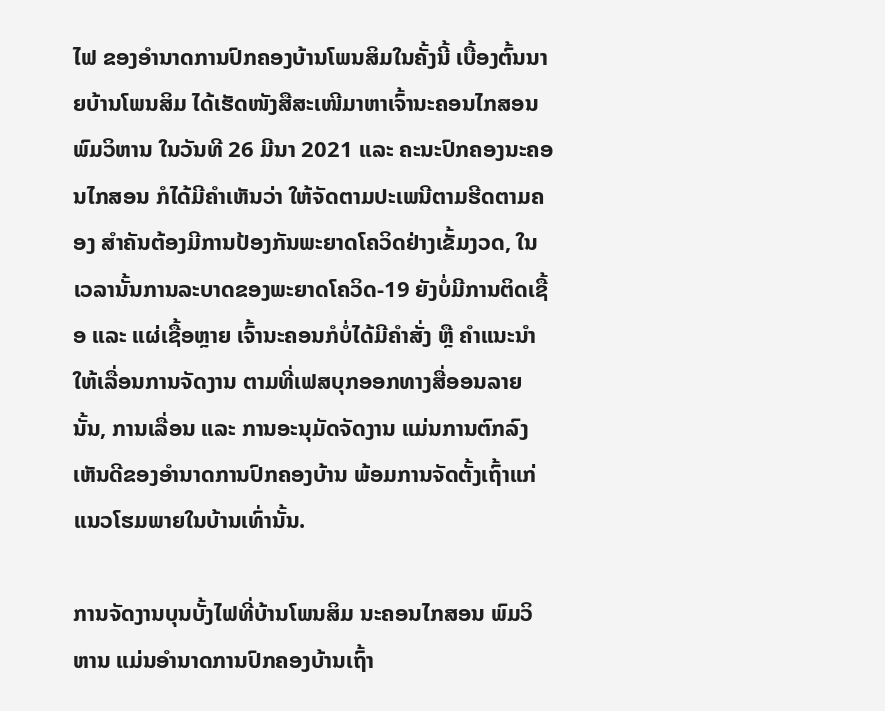ໄຟ ຂອງອຳນາດການປົກຄອງບ້ານໂພນສິມໃນຄັ້ງນີ້ ເບື້ອງຕົ້ນນາຍບ້ານໂພນສິມ ໄດ້ເຮັດໜັງສືສະເໜີມາຫາເຈົ້ານະຄອນໄກສອນ ພົມວິຫານ ໃນວັນທີ 26 ມີນາ 2021 ແລະ ຄະນະປົກຄອງນະຄອນໄກສອນ ກໍໄດ້ມີຄຳເຫັນວ່າ ໃຫ້ຈັດຕາມປະເພນີຕາມຮີດຕາມຄອງ ສຳຄັນຕ້ອງມີການປ້ອງກັນພະຍາດໂຄວິດຢ່າງເຂັ້ມງວດ, ໃນເວລານັ້ນການລະບາດຂອງພະຍາດໂຄວິດ-19 ຍັງບໍ່ມີການຕິດເຊື້ອ ແລະ ແຜ່ເຊື້ອຫຼາຍ ເຈົ້ານະຄອນກໍບໍ່ໄດ້ມີຄຳສັ່ງ ຫຼື ຄຳແນະນຳໃຫ້ເລື່ອນການຈັດງານ ຕາມທີ່ເຟສບຸກອອກທາງສື່ອອນລາຍນັ້ນ, ການເລື່ອນ ແລະ ການອະນຸມັດຈັດງານ ແມ່ນການຕົກລົງເຫັນດີຂອງອຳນາດການປົກຄອງບ້ານ ພ້ອມການຈັດຕັ້ງເຖົ້າແກ່ແນວໂຮມພາຍໃນບ້ານເທົ່ານັ້ນ.

ການຈັດງານບຸນບັ້ງໄຟທີ່ບ້ານໂພນສິມ ນະຄອນໄກສອນ ພົມວິຫານ ແມ່ນອຳນາດການປົກຄອງບ້ານເຖົ້າ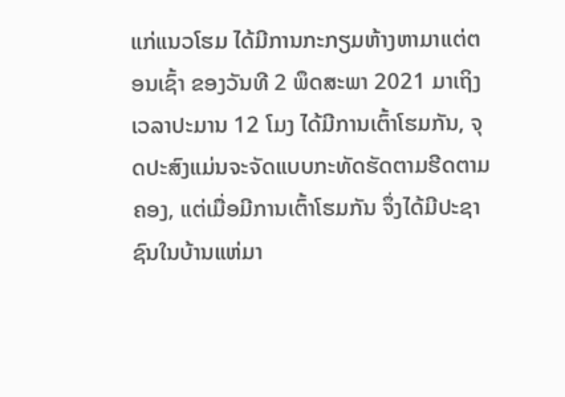ແກ່ແນວໂຮມ ໄດ້ມີການກະກຽມຫ້າງຫາມາແຕ່ຕອນເຊົ້າ ຂອງວັນທີ 2 ພຶດສະພາ 2021 ມາເຖິງ ເວລາປະມານ 12 ໂມງ ໄດ້ມີການເຕົ້າໂຮມກັນ, ຈຸດປະສົງແມ່ນຈະຈັດແບບກະທັດຮັດຕາມຮີດຕາມຄອງ, ແຕ່ເມື່ອມີການເຕົ້າໂຮມກັນ ຈຶ່ງໄດ້ມີປະຊາຊົນໃນບ້ານແຫ່ມາ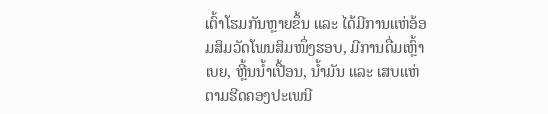ເຕົ້າໂຮມກັນຫຼາຍຂຶ້ນ ແລະ ໄດ້ມີການແຫ່ອ້ອມສິມວັດໂພນສິມໜຶ່ງຮອບ, ມີການດື່ມເຫຼົ້າເບຍ, ຫຼີ້ນນ້ຳເປື້ອນ, ນ້ຳມັນ ແລະ ເສບແຫ່ ຕາມຮີດຄອງປະເພນີ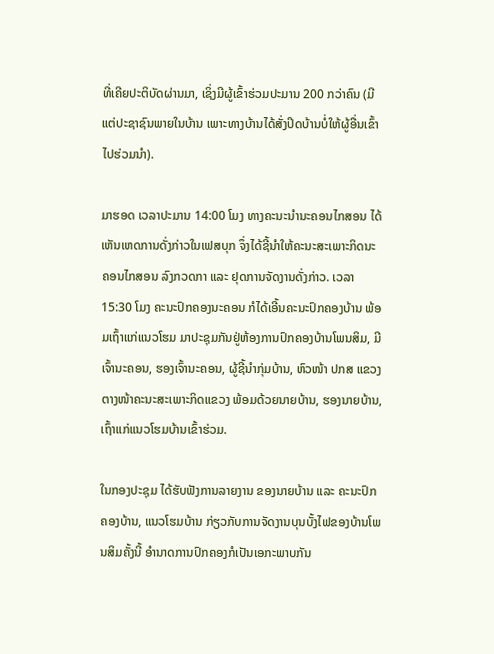ທີ່ເຄີຍປະຕິບັດຜ່ານມາ, ເຊິ່ງມີຜູ້ເຂົ້າຮ່ວມປະມານ 200 ກວ່າຄົນ (ມີແຕ່ປະຊາຊົນພາຍໃນບ້ານ ເພາະທາງບ້ານໄດ້ສັ່ງປິດບ້ານບໍ່ໃຫ້ຜູ້ອື່ນເຂົ້າໄປຮ່ວມນຳ).

ມາຮອດ ເວລາປະມານ 14:00 ໂມງ ທາງຄະນະນຳນະຄອນໄກສອນ ໄດ້ເຫັນເຫດການດັ່ງກ່າວໃນເຟສບຸກ ຈຶ່ງໄດ້ຊີ້ນຳໃຫ້ຄະນະສະເພາະກິດນະຄອນໄກສອນ ລົງກວດກາ ແລະ ຢຸດການຈັດງານດັ່ງກ່າວ. ເວລາ 15:30 ໂມງ ຄະນະປົກຄອງນະຄອນ ກໍໄດ້ເອີ້ນຄະນະປົກຄອງບ້ານ ພ້ອມເຖົ້າແກ່ແນວໂຮມ ມາປະຊຸມກັນຢູ່ຫ້ອງການປົກຄອງບ້ານໂພນສິມ, ມີເຈົ້ານະຄອນ, ຮອງເຈົ້ານະຄອນ, ຜູ້ຊີ້ນຳກຸ່ມບ້ານ, ຫົວໜ້າ ປກສ ແຂວງ ຕາງໜ້າຄະນະສະເພາະກິດແຂວງ ພ້ອມດ້ວຍນາຍບ້ານ, ຮອງນາຍບ້ານ, ເຖົ້າແກ່ແນວໂຮມບ້ານເຂົ້າຮ່ວມ.

ໃນກອງປະຊຸມ ໄດ້ຮັບຟັງການລາຍງານ ຂອງນາຍບ້ານ ແລະ ຄະນະປົກຄອງບ້ານ, ແນວໂຮມບ້ານ ກ່ຽວກັບການຈັດງານບຸນບັ້ງໄຟຂອງບ້ານໂພນສິມຄັ້ງນີ້ ອຳນາດການປົກຄອງກໍເປັນເອກະພາບກັນ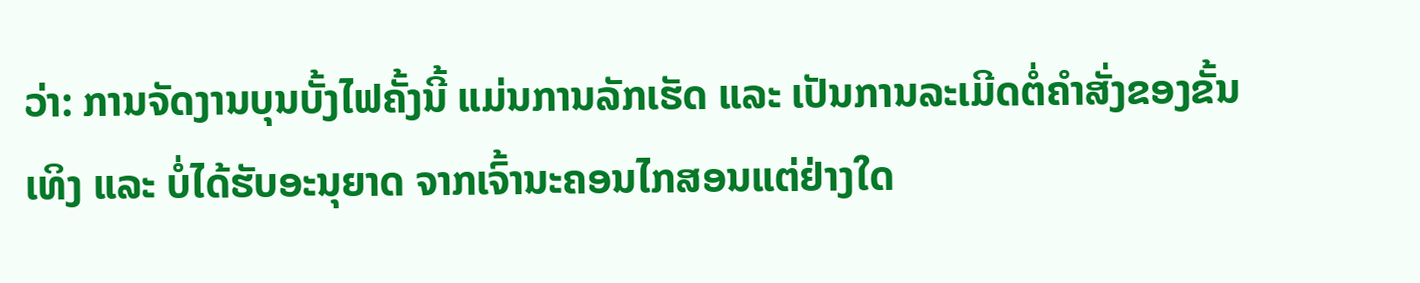ວ່າ: ການຈັດງານບຸນບັ້ງໄຟຄັ້ງນີ້ ແມ່ນການລັກເຮັດ ແລະ ເປັນການລະເມີດຕໍ່ຄຳສັ່ງຂອງຂັ້ນເທິງ ແລະ ບໍ່ໄດ້ຮັບອະນຸຍາດ ຈາກເຈົ້ານະຄອນໄກສອນແຕ່ຢ່າງໃດ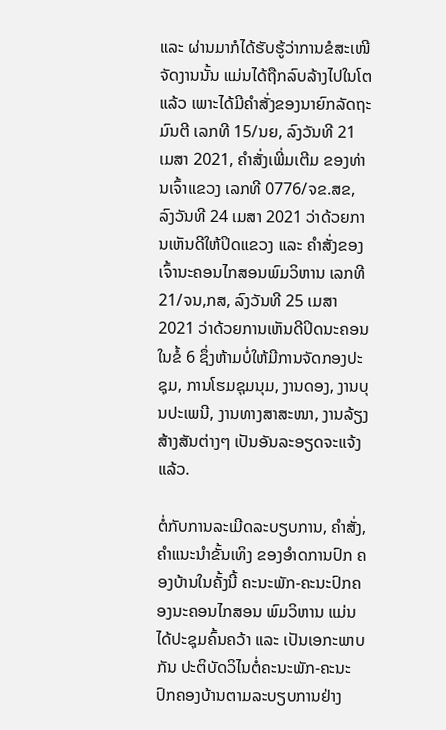ແລະ ຜ່ານມາກໍໄດ້ຮັບຮູ້ວ່າການຂໍສະເໜີຈັດງານນັ້ນ ແມ່ນໄດ້ຖືກລົບລ້າງໄປໃນໂຕແລ້ວ ເພາະໄດ້ມີຄຳສັ່ງຂອງນາຍົກລັດຖະມົນຕີ ເລກທີ 15/ນຍ, ລົງວັນທີ 21 ເມສາ 2021, ຄຳສັ່ງເພີ່ມເຕີມ ຂອງທ່ານເຈົ້າແຂວງ ເລກທີ 0776/ຈຂ.ສຂ, ລົງວັນທີ 24 ເມສາ 2021 ວ່າດ້ວຍການເຫັນດີໃຫ້ປິດແຂວງ ແລະ ຄຳສັ່ງຂອງເຈົ້ານະຄອນໄກສອນພົມວິຫານ ເລກທີ 21/ຈນ,ກສ, ລົງວັນທີ 25 ເມສາ 2021 ວ່າດ້ວຍການເຫັນດີປິດນະຄອນ ໃນຂໍ້ 6 ຊຶ່ງຫ້າມບໍ່ໃຫ້ມີການຈັດກອງປະຊຸມ, ການໂຮມຊຸມນຸມ, ງານດອງ, ງານບຸນປະເພນີ, ງານທາງສາສະໜາ, ງານລ້ຽງສ້າງສັນຕ່າງໆ ເປັນອັນລະອຽດຈະແຈ້ງແລ້ວ.

ຕໍ່ກັບການລະເມີດລະບຽບການ, ຄໍາສັ່ງ, ຄຳແນະນໍາຂັ້ນເທິງ ຂອງອຳດການປົກ ຄອງບ້ານໃນຄັ້ງນີ້ ຄະນະພັກ-ຄະນະປົກຄອງນະຄອນໄກສອນ ພົມວິຫານ ແມ່ນໄດ້ປະຊຸມຄົ້ນຄວ້າ ແລະ ເປັນເອກະພາບກັນ ປະຕິບັດວິໄນຕໍ່ຄະນະພັກ-ຄະນະປົກຄອງບ້ານຕາມລະບຽບການຢ່າງ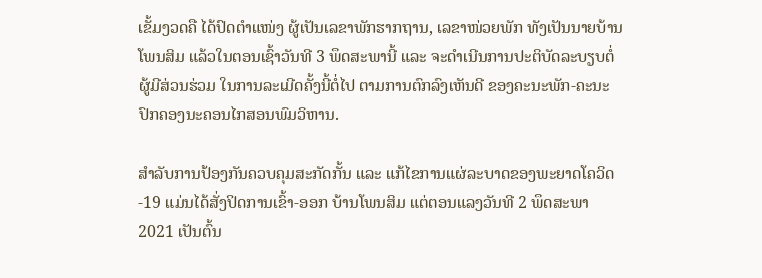ເຂັ້ມງວດຄື ໄດ້ປົດຕໍາແໜ່ງ ຜູ້ເປັນເລຂາພັກຮາກຖານ, ເລຂາໜ່ວຍພັກ ທັງເປັນນາຍບ້ານໂພນສິມ ແລ້ວໃນຕອນເຊົ້າວັນທີ 3 ພຶດສະພານີ້ ແລະ ຈະດໍາເນີນການປະຕິບັດລະບຽບຕໍ່ຜູ້ມີສ່ວນຮ່ວມ ໃນການລະເມີດຄັ້ງນີ້ຕໍ່ໄປ ຕາມການຕົກລົງເຫັນດີ ຂອງຄະນະພັກ-ຄະນະປົກຄອງນະຄອນໄກສອນພົມວິຫານ.

ສໍາລັບການປ້ອງກັນຄວບຄຸມສະກັດກັ້ນ ແລະ ແກ້ໄຂການແຜ່ລະບາດຂອງພະຍາດໂຄວິດ-19 ແມ່ນໄດ້ສັ່ງປິດການເຂົ້າ-ອອກ ບ້ານໂພນສິມ ແຕ່ຕອນແລງວັນທີ 2 ພຶດສະພາ 2021 ເປັນຕົ້ນ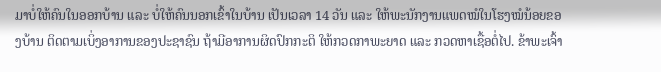ມາບໍ່ໃຫ້ຄົນໃນອອກບ້ານ ແລະ ບໍ່ໃຫ້ຄົນນອກເຂົ້າໃນບ້ານ ເປັນເວລາ 14 ວັນ ແລະ ໃຫ້ພະນັກງານແພດໝໍໃນໂຮງໝໍນ້ອຍຂອງບ້ານ ຕິດຕາມເບິ່ງອາການຂອງປະຊາຊົນ ຖ້າມີອາການຜິດປົກກະຕິ ໃຫ້ກວດກາພະຍາດ ແລະ ກວດຫາເຊື້ອຕໍ່ໄປ. ຂ້າພະເຈົ້າ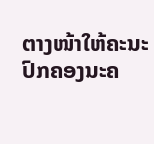ຕາງໜ້າໃຫ້ຄະນະປົກຄອງນະຄ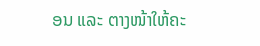ອນ ແລະ ຕາງໜ້າໃຫ້ຄະ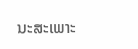ນະສະເພາະ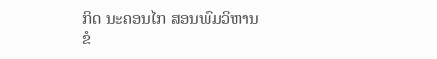ກິດ ນະຄອນໄກ ສອນພົມວິຫານ ຂໍ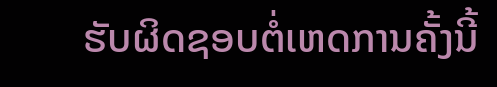ຮັບຜິດຊອບຕໍ່ເຫດການຄັ້ງນີ້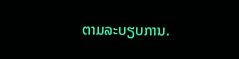ຕາມລະບຽບການ.